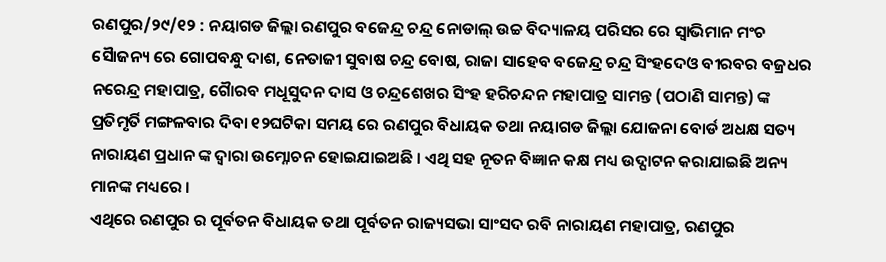ରଣପୁର/୨୯/୧୨ : ନୟାଗଡ ଜିଲ୍ଲା ରଣପୁର ବଜେନ୍ଦ୍ର ଚନ୍ଦ୍ର ନୋଡାଲ୍ ଉଚ୍ଚ ବିଦ୍ୟାଳୟ ପରିସର ରେ ସ୍ୱାଭିମାନ ମଂଚ ସୈାଜନ୍ୟ ରେ ଗୋପବନ୍ଧୁ ଦାଶ, ନେତାଜୀ ସୁବାଷ ଚନ୍ଦ୍ର ବୋଷ, ରାଜା ସାହେବ ବଜେନ୍ଦ୍ର ଚନ୍ଦ୍ର ସିଂହଦେଓ ବୀରବର ବଜ୍ରଧର ନରେନ୍ଦ୍ର ମହାପାତ୍ର, ଗୈାରବ ମଧୂସୁଦନ ଦାସ ଓ ଚନ୍ଦ୍ରଶେଖର ସିଂହ ହରିଚନ୍ଦନ ମହାପାତ୍ର ସାମନ୍ତ (ପଠାଣି ସାମନ୍ତ) ଙ୍କ ପ୍ରତିମୃର୍ତି ମଙ୍ଗଳବାର ଦିବା ୧୨ଘଟିକା ସମୟ ରେ ରଣପୁର ବିଧାୟକ ତଥା ନୟାଗଡ ଜିଲ୍ଲା ଯୋଜନା ବୋର୍ଡ ଅଧକ୍ଷ ସତ୍ୟ ନାରାୟଣ ପ୍ରଧାନ ଙ୍କ ଦ୍ୱାରା ଉମ୍ନୋଚନ ହୋଇଯାଇଅଛି । ଏଥି ସହ ନୂତନ ବିଜ୍ଞାନ କକ୍ଷ ମଧ୍ୟ ଉଦ୍ଘାଟନ କରାଯାଇଛି ଅନ୍ୟ ମାନଙ୍କ ମଧ୍ୟରେ ।
ଏଥିରେ ରଣପୁର ର ପୂର୍ବତନ ବିଧାୟକ ତଥା ପୂର୍ବତନ ରାଜ୍ୟସଭା ସାଂସଦ ରବି ନାରାୟଣ ମହାପାତ୍ର, ରଣପୁର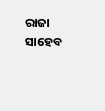ରାଜା ସାହେବ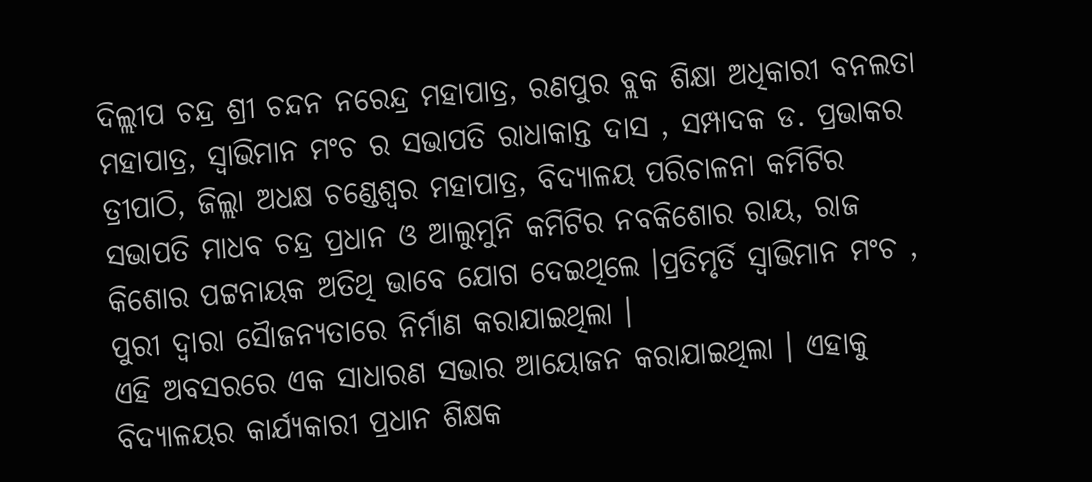ଦିଲ୍ଲୀପ ଚନ୍ଦ୍ର ଶ୍ରୀ ଚନ୍ଦନ ନରେନ୍ଦ୍ର ମହାପାତ୍ର, ରଣପୁର ବ୍ଲକ ଶିକ୍ଷା ଅଧିକାରୀ ବନଲତା ମହାପାତ୍ର, ସ୍ୱାଭିମାନ ମଂଚ ର ସଭାପତି ରାଧାକାନ୍ତ ଦାସ , ସମ୍ପାଦକ ଡ. ପ୍ରଭାକର ତ୍ରୀପାଠି, ଜିଲ୍ଲା ଅଧକ୍ଷ ଚଣ୍ଡେଶ୍ୱର ମହାପାତ୍ର, ବିଦ୍ୟାଳୟ ପରିଚାଳନା କମିଟିର ସଭାପତି ମାଧବ ଚନ୍ଦ୍ର ପ୍ରଧାନ ଓ ଆଲୁମୁନି କମିଟିର ନବକିଶୋର ରାୟ, ରାଜ କିଶୋର ପଟ୍ଟନାୟକ ଅତିଥି ଭାବେ ଯୋଗ ଦେଇଥିଲେ ।ପ୍ରତିମୃର୍ତି ସ୍ୱାଭିମାନ ମଂଚ , ପୁରୀ ଦ୍ୱାରା ସୈାଜନ୍ୟତାରେ ନିର୍ମାଣ କରାଯାଇଥିଲା ।
ଏହି ଅବସରରେ ଏକ ସାଧାରଣ ସଭାର ଆୟୋଜନ କରାଯାଇଥିଲା । ଏହାକୁ ବିଦ୍ୟାଳୟର କାର୍ଯ୍ୟକାରୀ ପ୍ରଧାନ ଶିକ୍ଷକ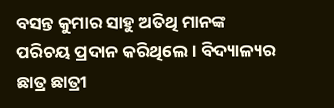ବସନ୍ତ କୁମାର ସାହୁ ଅତିଥି ମାନଙ୍କ ପରିଚୟ ପ୍ରଦାନ କରିଥିଲେ । ବିଦ୍ୟାଳ୍ୟର ଛାତ୍ର ଛାତ୍ରୀ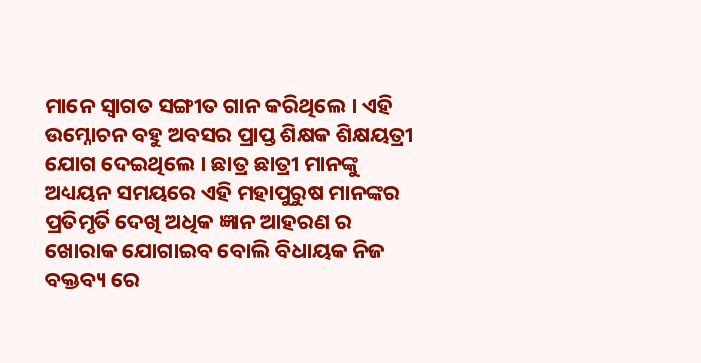ମାନେ ସ୍ୱାଗତ ସଙ୍ଗୀତ ଗାନ କରିଥିଲେ । ଏହି ଉମ୍ନୋଚନ ବହୁ ଅବସର ପ୍ରାପ୍ତ ଶିକ୍ଷକ ଶିକ୍ଷୟତ୍ରୀ ଯୋଗ ଦେଇଥିଲେ । ଛାତ୍ର ଛାତ୍ରୀ ମାନଙ୍କୁ ଅଧ୍ୟୟନ ସମୟରେ ଏହି ମହାପୁରୁଷ ମାନଙ୍କର ପ୍ରତିମୃର୍ତି ଦେଖି ଅଧିକ ଜ୍ଞାନ ଆହରଣ ର ଖୋରାକ ଯୋଗାଇବ ବୋଲି ବିଧାୟକ ନିଜ ବକ୍ତବ୍ୟ ରେ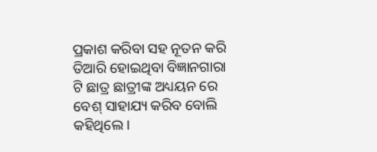ପ୍ରକାଶ କରିବା ସହ ନୂତନ କରି ତିଆରି ହୋଇଥିବା ବିଜ୍ଞାନଗାରା ଟି ଛାତ୍ର ଛାତ୍ରୀଙ୍କ ଅଧ୍ୟୟନ ରେ ବେଶ୍ ସାହାଯ୍ୟ କରିବ ବୋଲି କହିଥିଲେ ।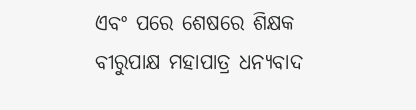ଏବଂ ପରେ ଶେଷରେ ଶିକ୍ଷକ ବୀରୁପାକ୍ଷ ମହାପାତ୍ର ଧନ୍ୟବାଦ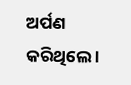ଅର୍ପଣ କରିଥିଲେ ।